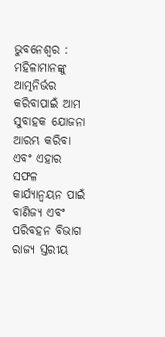ଭୁବନେଶ୍ୱର : ମହିଳାମାନଙ୍କୁ ଆତ୍ମନିର୍ଭର କରିବାପାଇଁ ଆମ ସୁବାହକ ଯୋଜନା ଆରମ୍ଭ କରିବା ଏବଂ ଏହାର ସଫଳ କାର୍ଯ୍ୟାନ୍ୱୟନ ପାଇଁ ବାଣିଜ୍ୟ ଏବଂ ପରିବହନ ବିଭାଗ ରାଜ୍ୟ ସ୍ତରୀୟ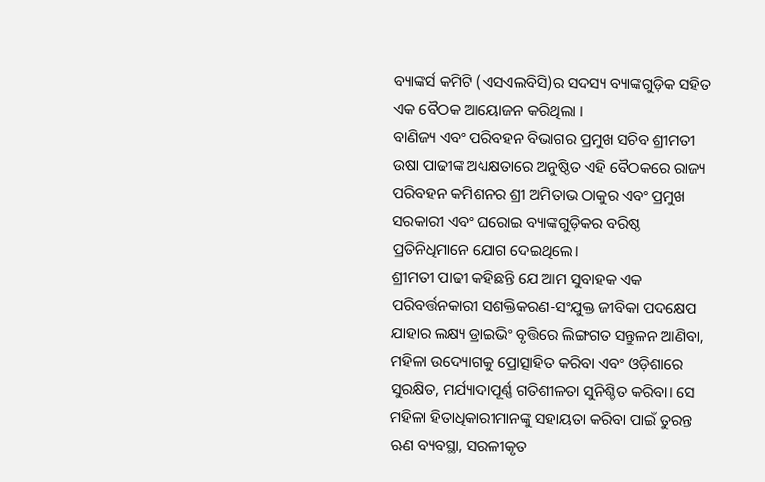ବ୍ୟାଙ୍କର୍ସ କମିଟି (ଏସଏଲବିସି)ର ସଦସ୍ୟ ବ୍ୟାଙ୍କଗୁଡ଼ିକ ସହିତ ଏକ ବୈଠକ ଆୟୋଜନ କରିଥିଲା ।
ବାଣିଜ୍ୟ ଏବଂ ପରିବହନ ବିଭାଗର ପ୍ରମୁଖ ସଚିବ ଶ୍ରୀମତୀ ଉଷା ପାଢୀଙ୍କ ଅଧ୍ୟକ୍ଷତାରେ ଅନୁଷ୍ଠିତ ଏହି ବୈଠକରେ ରାଜ୍ୟ ପରିବହନ କମିଶନର ଶ୍ରୀ ଅମିତାଭ ଠାକୁର ଏବଂ ପ୍ରମୁଖ ସରକାରୀ ଏବଂ ଘରୋଇ ବ୍ୟାଙ୍କଗୁଡ଼ିକର ବରିଷ୍ଠ ପ୍ରତିନିଧିମାନେ ଯୋଗ ଦେଇଥିଲେ।
ଶ୍ରୀମତୀ ପାଢୀ କହିଛନ୍ତି ଯେ ଆମ ସୁବାହକ ଏକ ପରିବର୍ତ୍ତନକାରୀ ସଶକ୍ତିକରଣ-ସଂଯୁକ୍ତ ଜୀବିକା ପଦକ୍ଷେପ ଯାହାର ଲକ୍ଷ୍ୟ ଡ୍ରାଇଭିଂ ବୃତ୍ତିରେ ଲିଙ୍ଗଗତ ସନ୍ତୁଳନ ଆଣିବା, ମହିଳା ଉଦ୍ୟୋଗକୁ ପ୍ରୋତ୍ସାହିତ କରିବା ଏବଂ ଓଡ଼ିଶାରେ ସୁରକ୍ଷିତ, ମର୍ଯ୍ୟାଦାପୂର୍ଣ୍ଣ ଗତିଶୀଳତା ସୁନିଶ୍ଚିତ କରିବା। ସେ ମହିଳା ହିତାଧିକାରୀମାନଙ୍କୁ ସହାୟତା କରିବା ପାଇଁ ତୁରନ୍ତ ଋଣ ବ୍ୟବସ୍ଥା, ସରଳୀକୃତ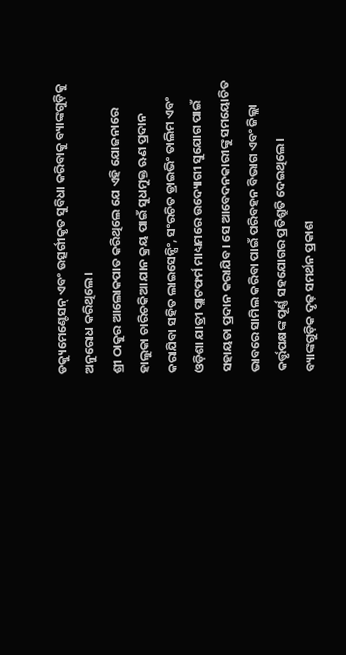ଡକ୍ୟୁମେଣ୍ଟେସନ୍ ଏବଂ ଉତ୍ସର୍ଗୀକୃତ ସୁବିଧା କରିବାକୁ ବ୍ୟାଙ୍କଗୁଡ଼ିକୁ ଅନୁରୋଧ କରିଥିଲେ।
ଶ୍ରୀ ଠାକୁର ଆଲୋକପାତ କରିଥିଲେ ଯେ ଏହି ଯୋଜନାରେ ହାଲୁକା ଚାରିଚକିଆ ଯାନ କ୍ରୟ ପାଇଁ ସୁଧମୁକ୍ତ ଋଣ ପ୍ରଦାନ କରାଯିବା ସହିତ ଲାଇସେନ୍ସିଂ, ସଂରଚିତ ଡ୍ରାଇଭିଂ ତାଲିମ ଏବଂ ଓଡ଼ିଶା ଯାତ୍ରୀ ପ୍ଲାଟଫର୍ମ ମାଧ୍ୟମରେ ଉଦ୍ୟୋଗୀ ସୁଯୋଗ ପାଇଁ ସହାୟତା ପ୍ରଦାନ କରାଯିବ। ସେ ଆବେଦନକାରୀଙ୍କୁ ସମୟୋଚିତ ଭାବରେ ସାମିଲ କରିବା ପାଇଁ ପରିବହନ ବିଭାଗ ଏବଂ ଜିଲ୍ଲା କର୍ତ୍ତୃପକ୍ଷଙ୍କ ପୂର୍ଣ୍ଣ ସହଯୋଗର ପ୍ରତିଶ୍ରୁତି ଦେଇଥିଲେ।
ବ୍ୟାଙ୍କଗୁଡ଼ିକ ଦୃଢ଼ ସମର୍ଥନ ପ୍ରକାଶ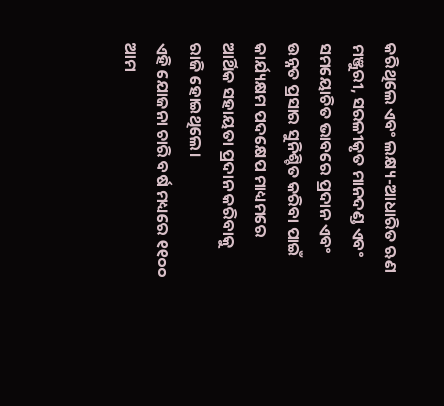କରିଥିଲେ ଏବଂ ଲକ୍ଷ୍ୟ-ଆଧାରିତ ଋଣ ମଞ୍ଜୁରୀ, ସରଳୀକୃତ ମାନଦଣ୍ଡ ଏବଂ ସମୟୋଚିତ ଭାବରେ ପ୍ରଦାନ ଏବଂ ଉନ୍ନତ ପ୍ରସାର ସୁନିଶ୍ଚିତ କରିବା ପାଇଁ କାର୍ଯ୍ୟକ୍ଷମ ପଦକ୍ଷେପ ମାଧ୍ୟମରେ ଆର୍ଥିକ ସହାୟତା ପ୍ରଦାନ କରିବାକୁ ରାଜି ହୋଇଥିଲେ।
ଏହି ଯୋଜନା ଚାରି ବର୍ଷ ମଧ୍ୟରେ ୧୧୦୦ ଆମ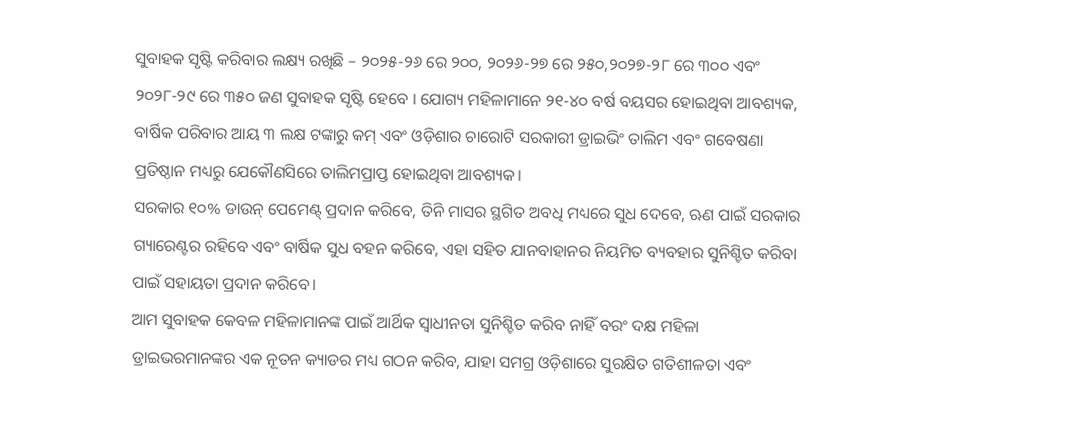ସୁବାହକ ସୃଷ୍ଟି କରିବାର ଲକ୍ଷ୍ୟ ରଖିଛି – ୨୦୨୫-୨୬ ରେ ୨୦୦, ୨୦୨୬-୨୭ ରେ ୨୫୦,୨୦୨୭-୨୮ ରେ ୩୦୦ ଏବଂ ୨୦୨୮-୨୯ ରେ ୩୫୦ ଜଣ ସୁବାହକ ସୃଷ୍ଟି ହେବେ । ଯୋଗ୍ୟ ମହିଳାମାନେ ୨୧-୪୦ ବର୍ଷ ବୟସର ହୋଇଥିବା ଆବଶ୍ୟକ, ବାର୍ଷିକ ପରିବାର ଆୟ ୩ ଲକ୍ଷ ଟଙ୍କାରୁ କମ୍ ଏବଂ ଓଡ଼ିଶାର ଚାରୋଟି ସରକାରୀ ଡ୍ରାଇଭିଂ ତାଲିମ ଏବଂ ଗବେଷଣା ପ୍ରତିଷ୍ଠାନ ମଧ୍ୟରୁ ଯେକୌଣସିରେ ତାଲିମପ୍ରାପ୍ତ ହୋଇଥିବା ଆବଶ୍ୟକ।
ସରକାର ୧୦% ଡାଉନ୍ ପେମେଣ୍ଟ୍ ପ୍ରଦାନ କରିବେ, ତିନି ମାସର ସ୍ଥଗିତ ଅବଧି ମଧ୍ୟରେ ସୁଧ ଦେବେ, ଋଣ ପାଇଁ ସରକାର ଗ୍ୟାରେଣ୍ଟର ରହିବେ ଏବଂ ବାର୍ଷିକ ସୁଧ ବହନ କରିବେ, ଏହା ସହିତ ଯାନବାହାନର ନିୟମିତ ବ୍ୟବହାର ସୁନିଶ୍ଚିତ କରିବା ପାଇଁ ସହାୟତା ପ୍ରଦାନ କରିବେ।
ଆମ ସୁବାହକ କେବଳ ମହିଳାମାନଙ୍କ ପାଇଁ ଆର୍ଥିକ ସ୍ୱାଧୀନତା ସୁନିଶ୍ଚିତ କରିବ ନାହିଁ ବରଂ ଦକ୍ଷ ମହିଳା ଡ୍ରାଇଭରମାନଙ୍କର ଏକ ନୂତନ କ୍ୟାଡର ମଧ୍ୟ ଗଠନ କରିବ, ଯାହା ସମଗ୍ର ଓଡ଼ିଶାରେ ସୁରକ୍ଷିତ ଗତିଶୀଳତା ଏବଂ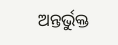ଅନ୍ତର୍ଭୁକ୍ତ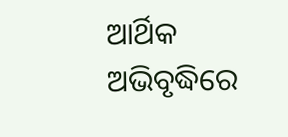ଆର୍ଥିକ ଅଭିବୃଦ୍ଧିରେ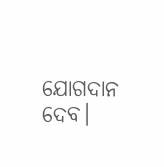ଯୋଗଦାନ ଦେବ।